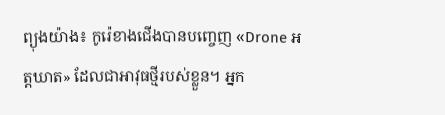ព្យុងយ៉ាង៖ កូរ៉េខាងជើងបានបញ្ចេញ «Drone អត្តឃាត» ដែលជាអាវុធថ្មីរបស់ខ្លួន។ អ្នក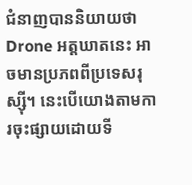ជំនាញបាននិយាយថា Drone អត្តឃាតនេះ អាចមានប្រភពពីប្រទេសរុស្ស៊ី។ នេះបើយោងតាមការចុះផ្សាយដោយទី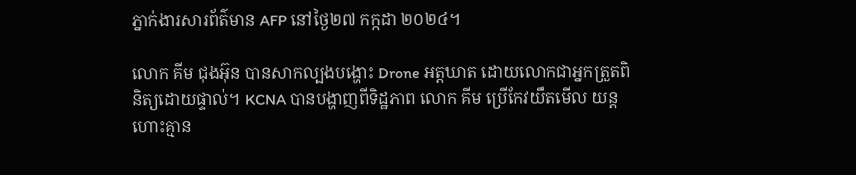ភ្នាក់ងារសារព័ត៌មាន AFP នៅថ្ងៃ២៧ កក្កដា ២០២៤។

លោក គីម ជុងអ៊ុន បានសាកល្បងបង្ហោះ Drone អត្តឃាត ដោយលោកជាអ្នកត្រួតពិនិត្យដោយផ្ទាល់។ KCNA បានបង្ហាញពីទិដ្ឋភាព លោក គីម ប្រើកែវយឹតមើល យន្តហោះគ្មាន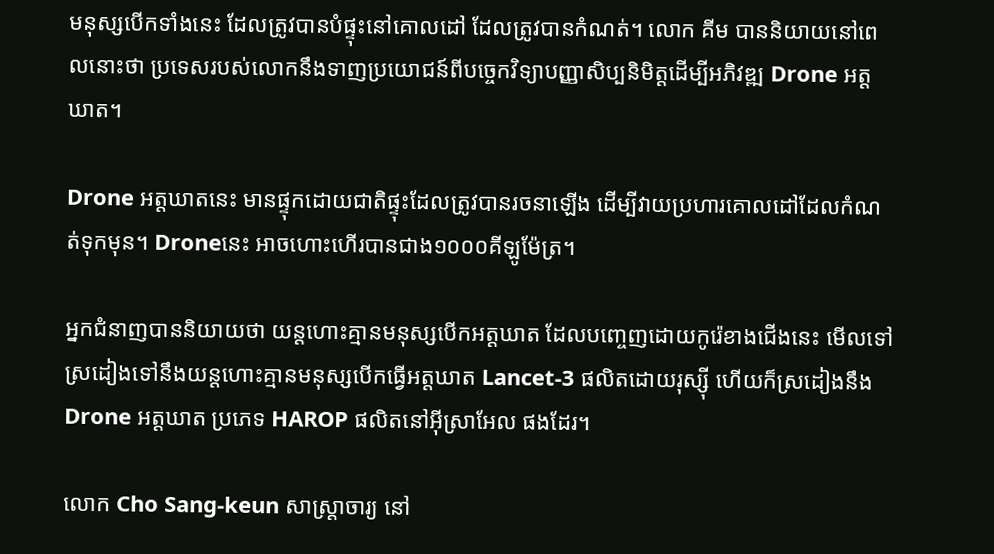មនុស្សបើកទាំងនេះ ដែលត្រូវបានបំផ្ទុះនៅគោលដៅ ដែលត្រូវបានកំណត់។ លោក គីម បាននិយាយនៅពេលនោះថា ប្រទេសរបស់លោកនឹងទាញប្រយោជន៍ពីបច្ចេកវិទ្យាបញ្ញាសិប្បនិមិត្តដើម្បីអភិវឌ្ឍ Drone អត្តឃាត។

Drone អត្តឃាតនេះ មានផ្ទុកដោយជាតិផ្ទុះដែលត្រូវបានរចនាឡើង ដើម្បីវាយប្រហារគោលដៅដែលកំណត់ទុកមុន។ Droneនេះ អាចហោះហើរបានជាង១០០០គីឡូម៉ែត្រ។

អ្នកជំនាញបាននិយាយថា យន្តហោះគ្មានមនុស្សបើកអត្តឃាត ដែលបញ្ចេញដោយកូរ៉េខាងជើងនេះ មើលទៅស្រដៀងទៅនឹងយន្តហោះគ្មានមនុស្សបើកធ្វើអត្តឃាត Lancet-3 ផលិតដោយរុស្ស៊ី ហើយក៏ស្រដៀងនឹង Drone អត្តឃាត ប្រភេទ HAROP ផលិតនៅអ៊ីស្រាអែល ផងដែរ។

លោក Cho Sang-keun សាស្ត្រាចារ្យ នៅ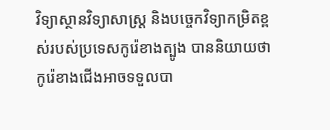វិទ្យាស្ថានវិទ្យាសាស្ត្រ និងបច្ចេកវិទ្យាកម្រិតខ្ពស់របស់ប្រទេសកូរ៉េខាងត្បូង បាននិយាយថា កូរ៉េខាងជើងអាចទទួលបា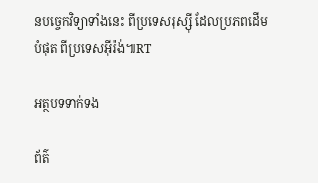នបច្ចេកវិទ្យាទាំងនេះ ពីប្រទេសរុស្ស៊ី ដែលប្រភពដើមបំផុត ពីប្រទេសអ៊ីរ៉ង់៕RT

អត្ថបទទាក់ទង

ព័ត៌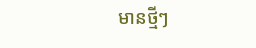មានថ្មីៗ